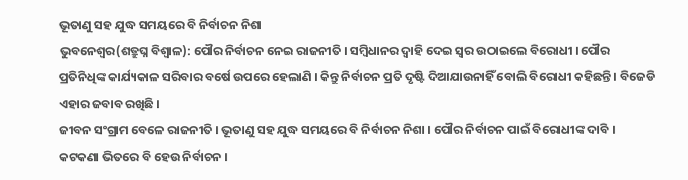ଭୂତାଣୁ ସହ ଯୁଦ୍ଧ ସମୟରେ ବି ନିର୍ବାଚନ ନିଶା
ଭୁବନେଶ୍ୱର(ଶତ୍ରୁଘ୍ନ ବିଶ୍ୱାଳ): ପୌର ନିର୍ବାଚନ ନେଇ ରାଜନୀତି । ସମ୍ବିଧାନର ଦ୍ୱାହି ଦେଇ ସ୍ୱର ଉଠାଇଲେ ବିରୋଧୀ । ପୌର ପ୍ରତିନିଧିଙ୍କ କାର୍ଯ୍ୟକାଳ ସରିବାର ବର୍ଷେ ଉପରେ ହେଲାଣି । କିନ୍ତୁ ନିର୍ବାଚନ ପ୍ରତି ଦୃଷ୍ଟି ଦିଆଯାଉନାହିଁ ବୋଲି ବିରୋଧୀ କହିଛନ୍ତି । ବିଜେଡି ଏହାର ଜବାବ ରଖିଛି ।
ଜୀବନ ସଂଗ୍ରାମ ବେଳେ ରାଜନୀତି । ଭୂତାଣୁ ସହ ଯୁଦ୍ଧ ସମୟରେ ବି ନିର୍ବାଚନ ନିଶା । ପୌର ନିର୍ବାଚନ ପାଇଁ ବିରୋଧୀଙ୍କ ଦାବି । କଟକଣା ଭିତରେ ବି ହେଉ ନିର୍ବାଚନ ।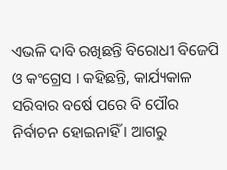ଏଭଳି ଦାବି ରଖିଛନ୍ତି ବିରୋଧୀ ବିଜେପି ଓ କଂଗ୍ରେସ । କହିଛନ୍ତି, କାର୍ଯ୍ୟକାଳ ସରିବାର ବର୍ଷେ ପରେ ବି ପୌର ନିର୍ବାଚନ ହୋଇନାହିଁ । ଆଗରୁ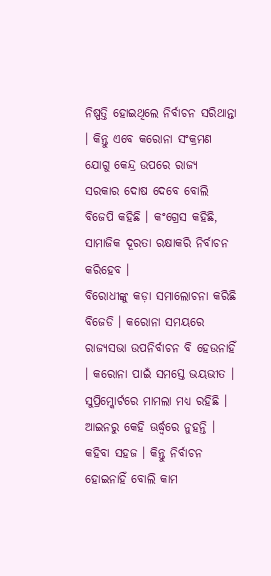ନିଷ୍ପତ୍ତି ହୋଇଥିଲେ ନିର୍ବାଚନ ସରିଥାନ୍ତା । କିନ୍ତୁ ଏବେ କରୋନା ସଂକ୍ରମଣ ଯୋଗୁ କେନ୍ଦ୍ର ଉପରେ ରାଜ୍ୟ ସରକାର ଦୋଷ ଦେବେ ବୋଲି ବିଜେପି କହିଛି । କଂଗ୍ରେସ କହିଛି, ସାମାଜିକ ଦୂରତା ରକ୍ଷାକରି ନିର୍ବାଚନ କରିହେବ ।
ବିରୋଧୀଙ୍କୁ କଡ଼ା ସମାଲୋଚନା କରିଛି ବିଜେଡି । କରୋନା ସମୟରେ ରାଜ୍ୟସଭା ଉପନିର୍ବାଚନ ବି ହେଉନାହିଁ । କରୋନା ପାଇଁ ସମସ୍ତେ ଭୟଭୀତ । ସୁପ୍ରିମ୍କୋର୍ଟରେ ମାମଲା ମଧ୍ୟ ରହିଛି । ଆଇନରୁ କେହି ଊର୍ଦ୍ଧ୍ୱରେ ନୁହନ୍ତି । କହିବା ସହଜ । କିନ୍ତୁ ନିର୍ବାଚନ ହୋଇନାହିଁ ବୋଲି କାମ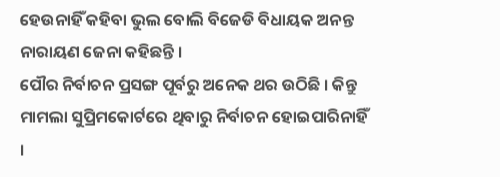ହେଉନାହିଁ କହିବା ଭୁଲ ବୋଲି ବିଜେଡି ବିଧାୟକ ଅନନ୍ତ ନାରାୟଣ ଜେନା କହିଛନ୍ତି ।
ପୌର ନିର୍ବାଚନ ପ୍ରସଙ୍ଗ ପୂର୍ବରୁ ଅନେକ ଥର ଉଠିଛି । କିନ୍ତୁ ମାମଲା ସୁପ୍ରିମକୋର୍ଟରେ ଥିବାରୁ ନିର୍ବାଚନ ହୋଇପାରିନାହିଁ ।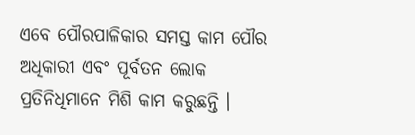ଏବେ ପୌରପାଳିକାର ସମସ୍ତ କାମ ପୌର ଅଧିକାରୀ ଏବଂ ପୂର୍ବତନ ଲୋକ ପ୍ରତିନିଧିମାନେ ମିଶି କାମ କରୁଛନ୍ତି ।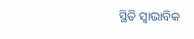ସ୍ଥିତି ସ୍ୱାଭାବିକ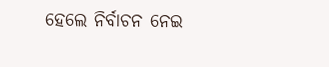ହେଲେ ନିର୍ବାଚନ ନେଇ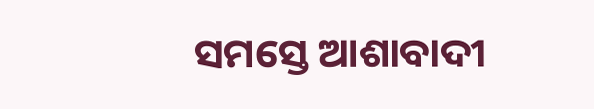ସମସ୍ତେ ଆଶାବାଦୀ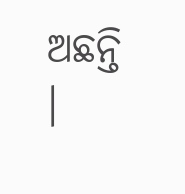ଅଛନ୍ତି ।